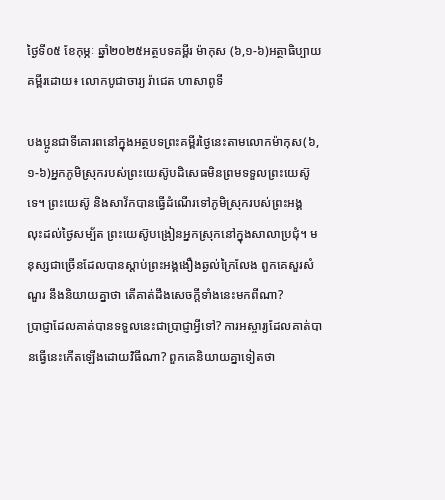ថ្ងៃទី០៥ ខែកុម្ភៈ ឆ្នាំ២០២៥អត្ថបទគម្ពីរ ម៉ាកុស (៦,១-៦)អត្ថាធិប្បាយគម្ពីរដោយ៖ លោកបូជាចារ្យ រ៉ាជេត ហាសាពូទី

បងប្អូនជាទីគោរពនៅក្នុងអត្ថបទព្រះគម្ពីរថ្ងៃនេះតាមលោកម៉ាកុស(៦,១-៦)អ្នកភូមិស្រុករបស់ព្រះយេស៊ូបដិសេធមិនព្រមទទួលព្រះយេស៊ូទេ។ ព្រះយេស៊ូ និងសាវ័កបានធ្វើដំណើរទៅភូមិស្រុករបស់ព្រះអង្គ លុះដល់ថ្ងៃសម្ប័ត ព្រះយេស៊ូបង្រៀនអ្នកស្រុកនៅក្នុងសាលាប្រជុំ។ មនុស្សជាច្រើនដែលបានស្តាប់ព្រះអង្គងឿងឆ្ងល់ក្រៃលែង ពួកគេសួរសំណួរ នឹងនិយាយគ្នាថា តើគាត់ដឹងសេចក្តីទាំងនេះមកពីណា?
ប្រាជ្ញាដែលគាត់បានទទួលនេះជាប្រាជ្ញាអ្វីទៅ? ការអស្ចារ្យដែលគាត់បានធ្វើនេះកើតឡើងដោយវិធីណា? ពួកគេនិយាយគ្នាទៀតថា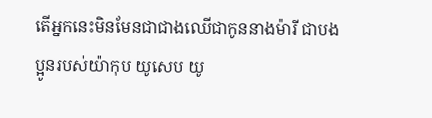តើអ្នកនេះមិនមែនជាជាងឈើជាកូននាងម៉ារី ជាបងប្អូនរបស់យ៉ាកុប យូសេប យូ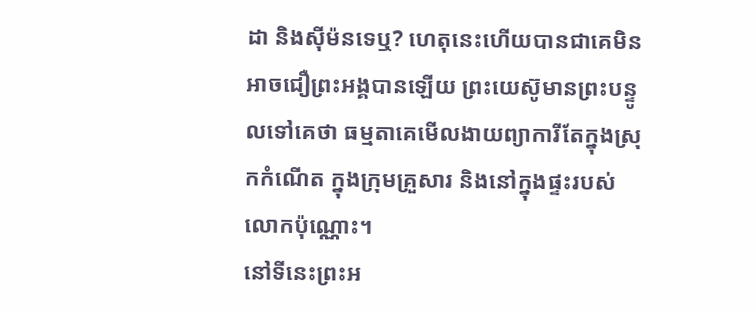ដា និងស៊ីម៉នទេឬ? ហេតុនេះហើយបានជាគេមិនអាចជឿព្រះអង្គបានឡើយ ព្រះយេស៊ូមានព្រះបន្ទូលទៅគេថា ធម្មតាគេមើលងាយព្យាការីតែក្នុងស្រុកកំណើត ក្នុងក្រុមគ្រួសារ និងនៅក្នុងផ្ទះរបស់លោកប៉ុណ្ណោះ។
នៅទីនេះព្រះអ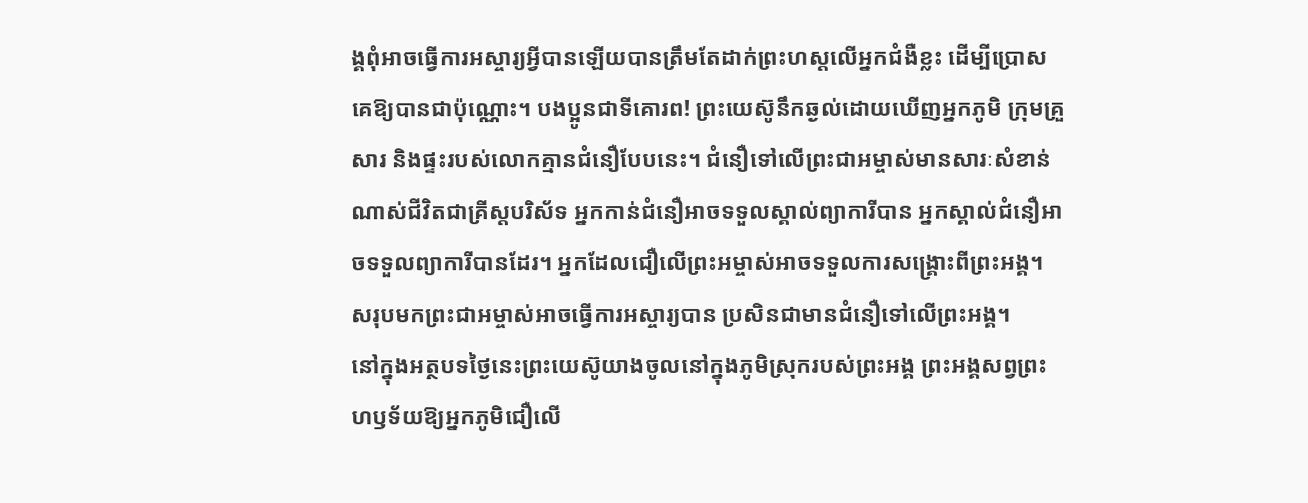ង្គពុំអាចធ្វើការអស្ចារ្យអ្វីបានឡើយបានត្រឹមតែដាក់ព្រះហស្តលើអ្នកជំងឺខ្លះ ដើម្បីប្រោសគេឱ្យបានជាប៉ុណ្ណោះ។ បងប្អូនជាទីគោរព! ព្រះយេស៊ូនឹកឆ្ងល់ដោយឃើញអ្នកភូមិ ក្រុមគ្រួសារ និងផ្ទះរបស់លោកគ្មានជំនឿបែបនេះ។ ជំនឿទៅលើព្រះជាអម្ចាស់មានសារៈសំខាន់ណាស់ជីវិតជាគ្រីស្តបរិស័ទ អ្នកកាន់ជំនឿអាចទទួលស្គាល់ព្យាការីបាន អ្នកស្គាល់ជំនឿអាចទទួលព្យាការីបានដែរ។ អ្នកដែលជឿលើព្រះអម្ចាស់អាចទទួលការសង្គ្រោះពីព្រះអង្គ។ សរុបមកព្រះជាអម្ចាស់អាចធ្វើការអស្ចារ្យបាន ប្រសិនជាមានជំនឿទៅលើព្រះអង្គ។
នៅក្នុងអត្ថបទថ្ងៃនេះព្រះយេស៊ូយាងចូលនៅក្នុងភូមិស្រុករបស់ព្រះអង្គ ព្រះអង្គសព្វព្រះហឫទ័យឱ្យអ្នកភូមិជឿលើ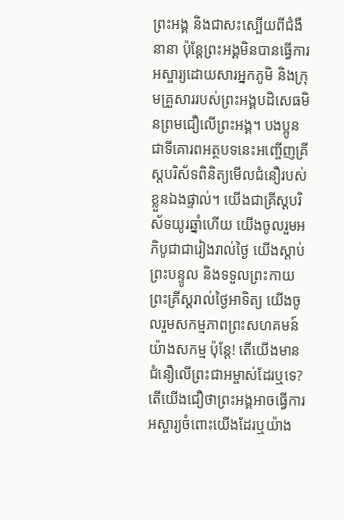ព្រះអង្គ និងជាសះស្បើយពីជំងឺនានា ប៉ុន្តែព្រះអង្គមិនបានធ្វើការអស្ចារ្យដោយសារអ្នកភូមិ និងក្រុមគ្រួសាររបស់ព្រះអង្គបដិសេធមិនព្រមជឿលើព្រះអង្គ។ បងប្អូនជាទីគោរពអត្ថបទនេះអញ្ចើញគ្រីស្តបរិស័ទពិនិត្យមើលជំនឿរបស់ខ្លួនឯងផ្ទាល់។ យើងជាគ្រីស្តបរិស័ទយូរឆ្នាំហើយ យើងចូលរួមអភិបូជាជារៀងរាល់ថ្ងៃ យើងស្តាប់ព្រះបន្ទូល និងទទួលព្រះកាយព្រះគ្រីស្តរាល់ថ្ងៃអាទិត្យ យើងចូលរួមសកម្មភាពព្រះសហគមន៍យ៉ាងសកម្ម ប៉ុន្តែ! តើយើងមានជំនឿលើព្រះជាអម្ចាស់ដែរឬទេ? តើយើងជឿថាព្រះអង្គអាចធ្វើការអស្ចារ្យចំពោះយើងដែរឬយ៉ាង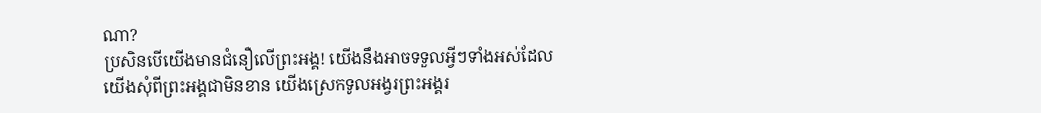ណា?
ប្រសិនបើយើងមានជំនឿលើព្រះអង្គ! យើងនឹងអាចទទួលអ្វីៗទាំងអស់ដែលយើងសុំពីព្រះអង្គជាមិនខាន យើងស្រេកទូលអង្វរព្រះអង្គរ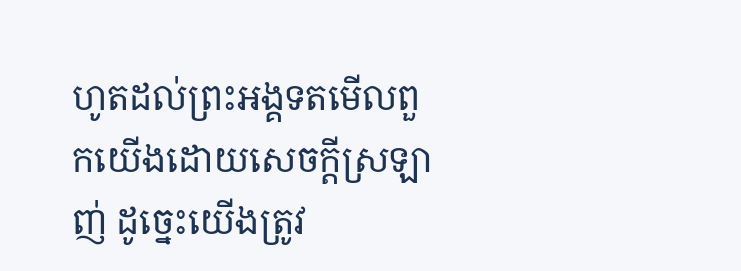ហូតដល់ព្រះអង្គទតមើលពួកយើងដោយសេចក្តីស្រឡាញ់ ដូច្នេះយើងត្រូវ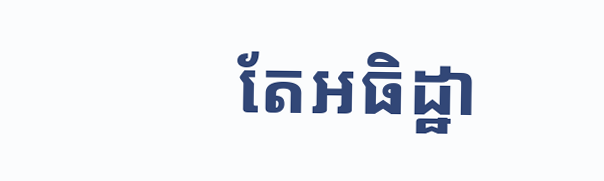តែអធិដ្ឋា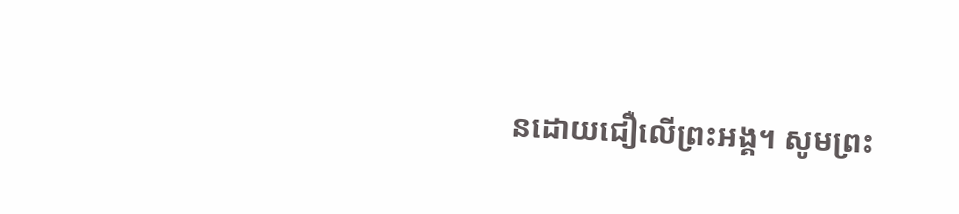នដោយជឿលើព្រះអង្គ។ សូមព្រះ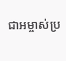ជាអម្ចាស់ប្រ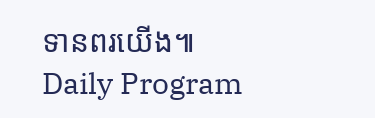ទានពរយើង៕
Daily Program